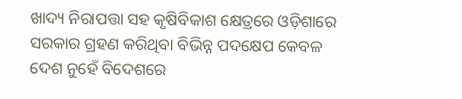ଖାଦ୍ୟ ନିରାପତ୍ତା ସହ କୃଷିବିକାଶ କ୍ଷେତ୍ରରେ ଓଡ଼ିଶାରେ ସରକାର ଗ୍ରହଣ କରିଥିବା ବିଭିନ୍ନ ପଦକ୍ଷେପ କେବଳ ଦେଶ ନୁହେଁ ବିଦେଶରେ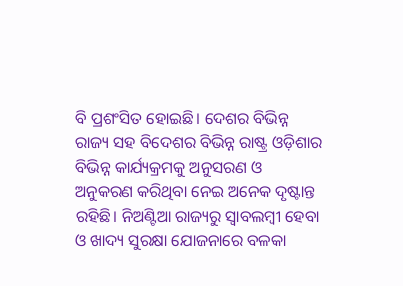ବି ପ୍ରଶଂସିତ ହୋଇଛି। ଦେଶର ବିଭିନ୍ନ ରାଜ୍ୟ ସହ ବିଦେଶର ବିଭିନ୍ନ ରାଷ୍ଟ୍ର ଓଡ଼ିଶାର ବିଭିନ୍ନ କାର୍ଯ୍ୟକ୍ରମକୁ ଅନୁସରଣ ଓ ଅନୁକରଣ କରିଥିବା ନେଇ ଅନେକ ଦୃଷ୍ଟାନ୍ତ ରହିଛି। ନିଅଣ୍ଟିଆ ରାଜ୍ୟରୁ ସ୍ୱାବଲମ୍ବୀ ହେବା ଓ ଖାଦ୍ୟ ସୁରକ୍ଷା ଯୋଜନାରେ ବଳକା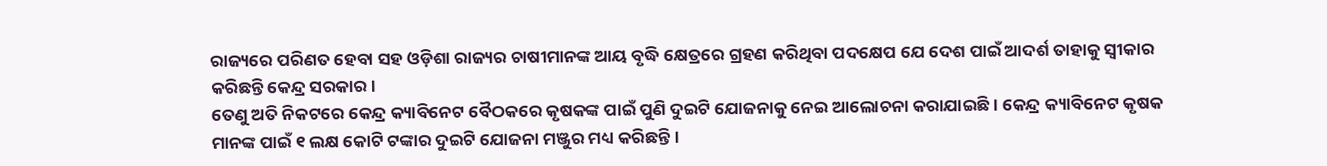ରାଜ୍ୟରେ ପରିଣତ ହେବା ସହ ଓଡ଼ିଶା ରାଜ୍ୟର ଚାଷୀମାନଙ୍କ ଆୟ ବୃଦ୍ଧି କ୍ଷେତ୍ରରେ ଗ୍ରହଣ କରିଥିବା ପଦକ୍ଷେପ ଯେ ଦେଶ ପାଇଁ ଆଦର୍ଶ ତାହାକୁ ସ୍ୱୀକାର କରିଛନ୍ତି କେନ୍ଦ୍ର ସରକାର।
ତେଣୁ ଅତି ନିକଟରେ କେନ୍ଦ୍ର କ୍ୟାବିନେଟ ବୈଠକରେ କୃଷକଙ୍କ ପାଇଁ ପୁଣି ଦୁଇଟି ଯୋଜନାକୁ ନେଇ ଆଲୋଚନା କରାଯାଇଛି। କେନ୍ଦ୍ର କ୍ୟାବିନେଟ କୃଷକ ମାନଙ୍କ ପାଇଁ ୧ ଲକ୍ଷ କୋଟି ଟଙ୍କାର ଦୁଇଟି ଯୋଜନା ମଞ୍ଜୁର ମଧ୍ୟ କରିଛନ୍ତି।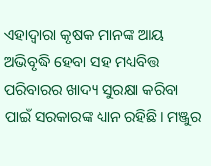ଏହାଦ୍ବାରା କୃଷକ ମାନଙ୍କ ଆୟ ଅଭିବୃଦ୍ଧି ହେବା ସହ ମଧ୍ୟବିତ୍ତ ପରିବାରର ଖାଦ୍ୟ ସୁରକ୍ଷା କରିବା ପାଇଁ ସରକାରଙ୍କ ଧ୍ୟାନ ରହିଛି। ମଞ୍ଜୁର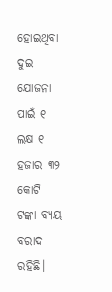ହୋଇଥିବା ଦୁଇ ଯୋଜନା ପାଇଁ ୧ ଲକ୍ଷ ୧ ହଜାର ୩୨ କୋଟି ଟଙ୍କା ବ୍ୟୟ ବରାଦ ରହିଛି।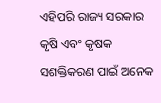ଏହିପରି ରାଜ୍ୟ ସରକାର କୃଷି ଏବଂ କୃଷକ ସଶକ୍ତିକରଣ ପାଇଁ ଅନେକ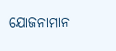ଯୋଜନାମାନ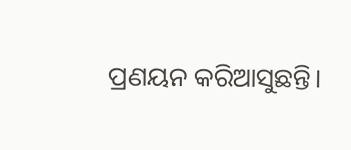ପ୍ରଣୟନ କରିଆସୁଛନ୍ତି।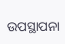ଉପସ୍ଥାପନା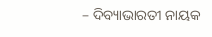– ଦିବ୍ୟାଭାରତୀ ନାୟକ